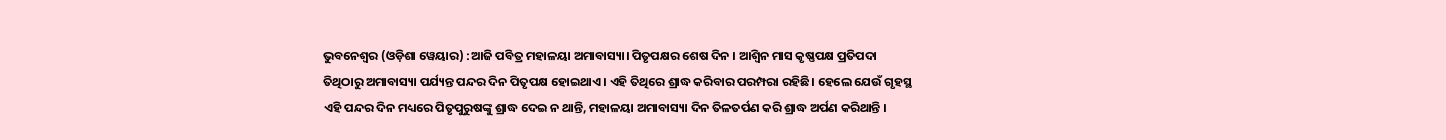ଭୁବନେଶ୍ୱର (ଓଡ଼ିଶା ୱେୟାର) :ଆଜି ପବିତ୍ର ମହାଳୟା ଅମାବାସ୍ୟା। ପିତୃପକ୍ଷର ଶେଷ ଦିନ । ଆଶ୍ୱିନ ମାସ କୃଷ୍ଣପକ୍ଷ ପ୍ରତିପଦା ତିଥିଠାରୁ ଅମାବାସ୍ୟା ପର୍ଯ୍ୟନ୍ତ ପନ୍ଦର ଦିନ ପିତୃପକ୍ଷ ହୋଇଥାଏ । ଏହି ତିଥିରେ ଶ୍ରାଦ୍ଧ କରିବାର ପରମ୍ପରା ରହିଛି। ହେଲେ ଯେଉଁ ଗୃହସ୍ଥ ଏହି ପନ୍ଦର ଦିନ ମଧ୍ୟରେ ପିତୃପୁରୁଷଙ୍କୁ ଶ୍ରାଦ୍ଧ ଦେଇ ନ ଥାନ୍ତି, ମହାଳୟା ଅମାବାସ୍ୟା ଦିନ ତିଳତର୍ପଣ କରି ଶ୍ରାଦ୍ଧ ଅର୍ପଣ କରିଥାନ୍ତି ।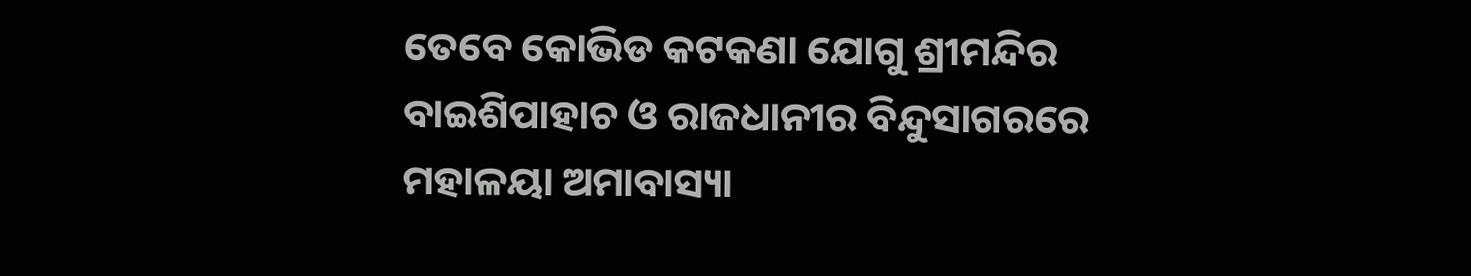ତେବେ କୋଭିଡ କଟକଣା ଯୋଗୁ ଶ୍ରୀମନ୍ଦିର ବାଇଶିପାହାଚ ଓ ରାଜଧାନୀର ବିନ୍ଦୁସାଗରରେ ମହାଳୟା ଅମାବାସ୍ୟା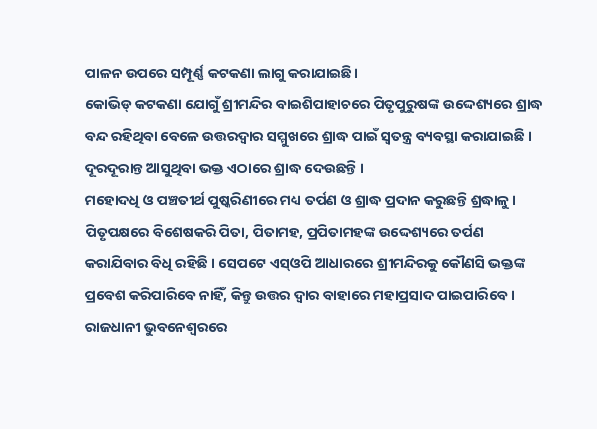ପାଳନ ଉପରେ ସମ୍ପୂର୍ଣ୍ଣ କଟକଣା ଲାଗୁ କରାଯାଇଛି।
କୋଭିଡ୍ କଟକଣା ଯୋଗୁଁ ଶ୍ରୀମନ୍ଦିର ବାଇଶିପାହାଚରେ ପିତୃପୁରୁଷଙ୍କ ଉଦ୍ଦେଶ୍ୟରେ ଶ୍ରାଦ୍ଧ ବନ୍ଦ ରହିଥିବା ବେଳେ ଉତ୍ତରଦ୍ୱାର ସମ୍ମୁଖରେ ଶ୍ରାଦ୍ଧ ପାଇଁ ସ୍ୱତନ୍ତ୍ର ବ୍ୟବସ୍ଥା କରାଯାଇଛି । ଦୂରଦୂରାନ୍ତ ଆସୁଥିବା ଭକ୍ତ ଏଠାରେ ଶ୍ରାଦ୍ଧ ଦେଉଛନ୍ତି ।
ମହୋଦଧି ଓ ପଞ୍ଚତୀର୍ଥ ପୁଷ୍କରିଣୀରେ ମଧ୍ୟ ତର୍ପଣ ଓ ଶ୍ରାଦ୍ଧ ପ୍ରଦାନ କରୁଛନ୍ତି ଶ୍ରଦ୍ଧାଳୁ । ପିତୃପକ୍ଷରେ ବିଶେଷକରି ପିତା, ପିତାମହ, ପ୍ରପିତାମହଙ୍କ ଉଦ୍ଦେଶ୍ୟରେ ତର୍ପଣ କରାଯିବାର ବିଧି ରହିଛି । ସେପଟେ ଏସ୍ଓପି ଆଧାରରେ ଶ୍ରୀମନ୍ଦିରକୁ କୌଣସି ଭକ୍ତଙ୍କ ପ୍ରବେଶ କରିପାରିବେ ନାହିଁ, କିନ୍ତୁ ଉତ୍ତର ଦ୍ୱାର ବାହାରେ ମହାପ୍ରସାଦ ପାଇପାରିବେ ।
ରାଜଧାନୀ ଭୁବନେଶ୍ୱରରେ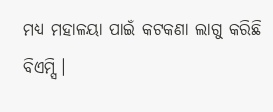ମଧ୍ୟ ମହାଳୟା ପାଇଁ କଟକଣା ଲାଗୁ କରିଛି ବିଏମ୍ସି।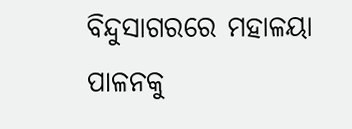ବିନ୍ଦୁସାଗରରେ ମହାଳୟା ପାଳନକୁ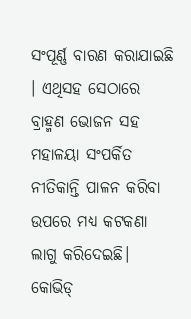ସଂପୂର୍ଣ୍ଣ ବାରଣ କରାଯାଇଛି । ଏଥିସହ ସେଠାରେ ବ୍ରାହ୍ମଣ ଭୋଜନ ସହ ମହାଳୟା ସଂପର୍କିତ ନୀତିକାନ୍ତି ପାଳନ କରିବା ଉପରେ ମଧ୍ୟ କଟକଣା ଲାଗୁ କରିଦେଇଛି। କୋଭିଡ୍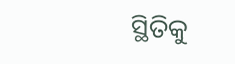ସ୍ଥିତିକୁ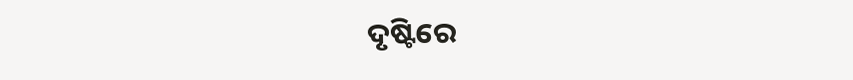ଦୃଷ୍ଟିରେ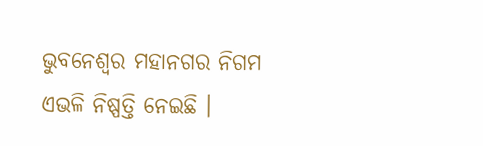ଭୁବନେଶ୍ୱର ମହାନଗର ନିଗମ ଏଭଳି ନିଷ୍ପତ୍ତି ନେଇଛି ।